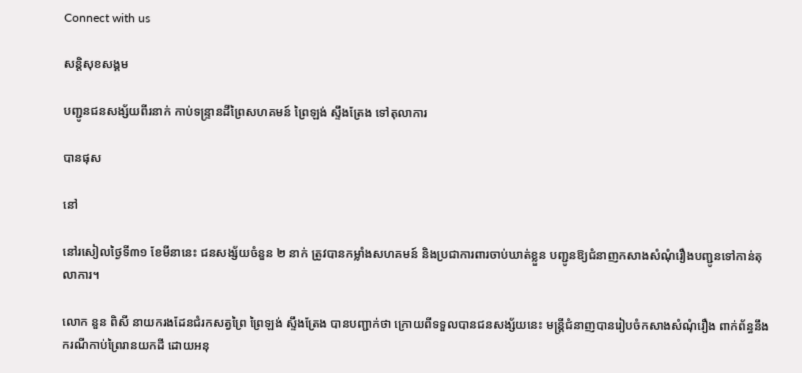Connect with us

សន្តិសុខសង្គម

បញ្ជូនជនសង្ស័យពីរនាក់ កាប់ទន្ទ្រានដីព្រៃសហគមន៍ ព្រៃឡង់ ស្ទឹងត្រែង ទៅតុលាការ

បានផុស

នៅ

នៅរសៀលថ្ងៃទី៣១ ខែមីនានេះ ជនសង្ស័យចំនួន ២ នាក់ ត្រូវបានកម្លាំងសហគមន៍ និងប្រជាការពារចាប់ឃាត់ខ្លួន បញ្ជូនឱ្យជំនាញកសាងសំណុំរឿងបញ្ជូនទៅកាន់តុលាការ។

លោក នួន ពិសី នាយករងដែនជំរកសត្វព្រៃ ព្រៃឡង់ ស្ទឹងត្រែង បានបញ្ជាក់ថា ក្រោយពីទទួលបានជនសង្ស័យនេះ មន្ត្រីជំនាញបានរៀបចំកសាងសំណុំរឿង ពាក់ព័ន្ធនឹងករណីកាប់ព្រៃរានយកដី ដោយអនុ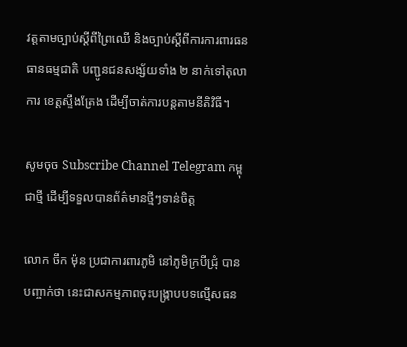វត្តតាមច្បាប់ស្តីពីព្រៃឈើ និងច្បាប់ស្តីពីការការពារធនធានធម្មជាតិ បញ្ជូនជនសង្ស័យទាំង ២ នាក់ទៅតុលាការ ខេត្តស្ទឹងត្រែង ដើម្បីចាត់ការបន្តតាមនីតិវិធី។

សូមចុច Subscribe Channel Telegram កម្ពុជាថ្មី ដើម្បីទទួលបានព័ត៌មានថ្មីៗទាន់ចិត្ត

លោក ចឹក ម៉ុន ប្រជាការពារភូមិ នៅភូមិក្របីជ្រុំ បានបញ្ចាក់ថា នេះជាសកម្មភាពចុះបង្ក្រាបបទល្មើសធន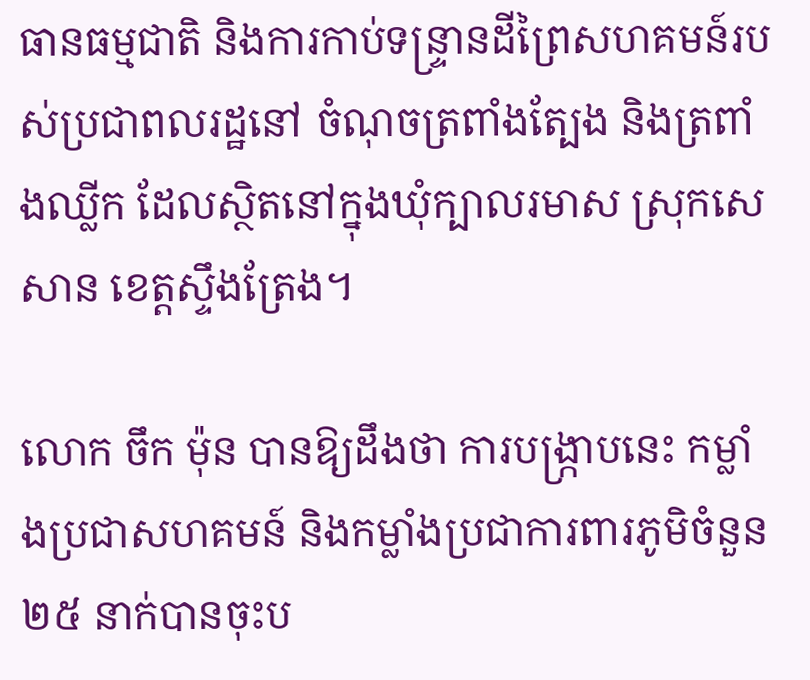ធានធម្មជាតិ និងការកាប់ទន្ទ្រានដីព្រៃសហគមន៍របស់ប្រជាពលរដ្ឋនៅ ចំណុចត្រពាំងត្បែង និងត្រពាំងឈ្លីក ដែលស្ថិតនៅក្នុងឃុំក្បាលរមាស ស្រុកសេសាន ខេត្តស្ទឹងត្រែង។

លោក ចឹក ម៉ុន បានឱ្យដឹងថា ការបង្ក្រាបនេះ កម្លាំងប្រជាសហគមន៍ និងកម្លាំងប្រជាការពារភូមិចំនួន ២៥ នាក់បានចុះប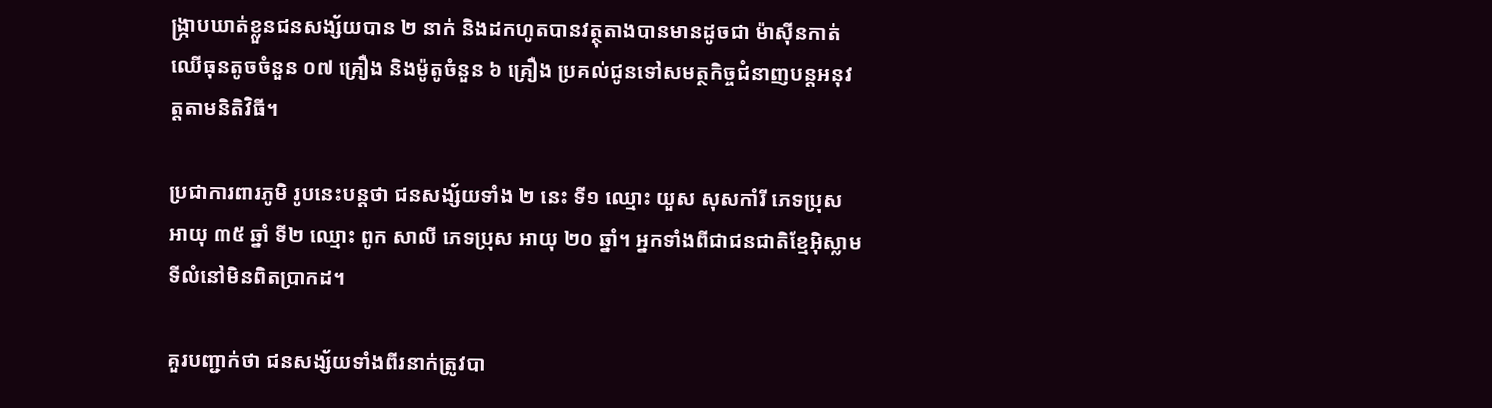ង្រ្កាបឃាត់ខ្លួនជនសង្ស័យបាន ២ នាក់ និងដកហូតបានវត្ថុតាងបានមានដូចជា ម៉ាស៊ីនកាត់ឈើធុនតូចចំនួន ០៧ គ្រឿង និងម៉ូតូចំនួន ៦ គ្រឿង ប្រគល់ជូនទៅសមត្ថកិច្ចជំនាញបន្តអនុវត្តតាមនិតិវិធី។

ប្រជាការពារភូមិ រូបនេះបន្តថា ជនសង្ស័យទាំង ២ នេះ ទី១ ឈ្មោះ យួស សុសកាំរី ភេទប្រុស អាយុ ៣៥ ឆ្នាំ ទី២ ឈ្មោះ ពូក សាលី ភេទប្រុស អាយុ ២០ ឆ្នាំ។ អ្នកទាំងពីជាជនជាតិខ្មែអ៊ិស្លាម ទីលំនៅមិនពិតប្រាកដ។

គួរបញ្ជាក់ថា ជនសង្ស័យទាំងពីរនាក់ត្រូវបា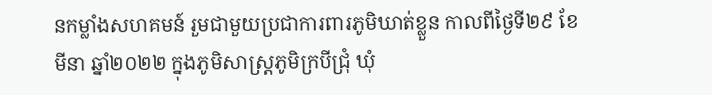នកម្លាំងសហគមន៍ រួមជាមួយប្រជាការពារភូមិឃាត់ខ្លួន កាលពីថ្ងៃទី២៩ ខែមីនា ឆ្នាំ២០២២ ក្នុងភូមិសាស្ត្រភូមិក្របីជ្រុំ ឃុំ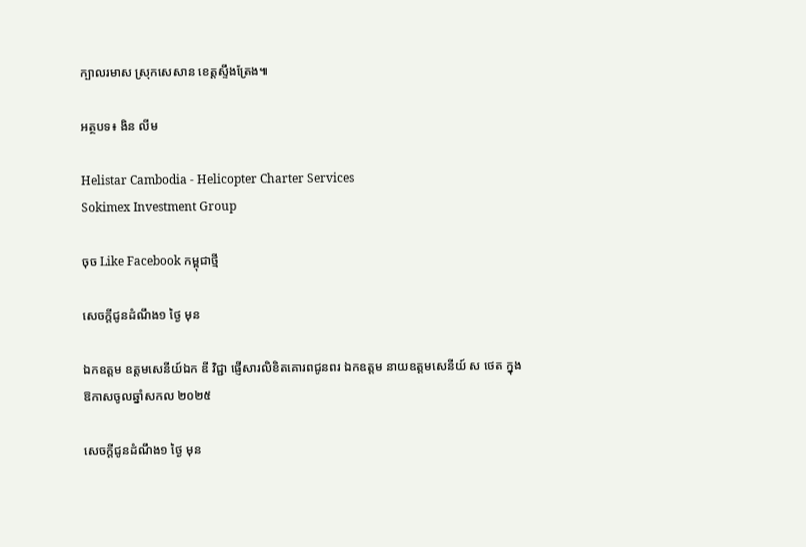ក្បាលរមាស ស្រុកសេសាន ខេត្តស្ទឹងត្រែង៕

អត្ថបទ៖ ងិន លីម

Helistar Cambodia - Helicopter Charter Services
Sokimex Investment Group

ចុច Like Facebook កម្ពុជាថ្មី

សេចក្ដីជូនដំណឹង១ ថ្ងៃ មុន

ឯកឧត្តម ឧត្តមសេនីយ៍ឯក ឌី វិជ្ជា ផ្ញើសារលិខិតគោរពជូនពរ ឯកឧត្ដម នាយឧត្តមសេនីយ៍ ស ថេត ក្នុងឱកាសចូលឆ្នាំសកល ២០២៥

សេចក្ដីជូនដំណឹង១ ថ្ងៃ មុន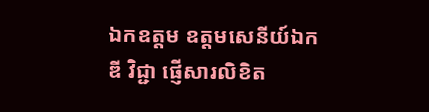ឯកឧត្តម ឧត្តមសេនីយ៍ឯក ឌី វិជ្ជា ផ្ញើសារលិខិត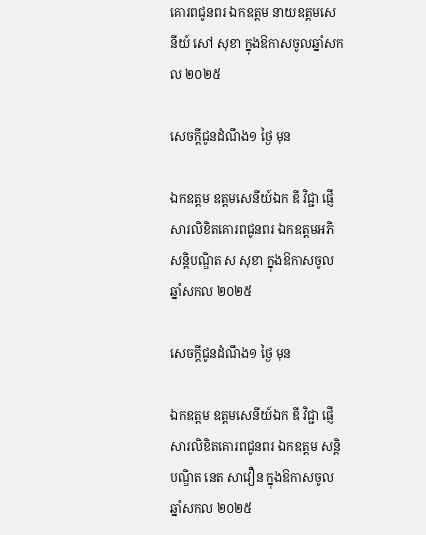គោរពជូនពរ ឯកឧត្ដម នាយឧត្ដមសេនីយ៍ សៅ សុខា ក្នុងឱកាសចូលឆ្នាំសកល ២០២៥

សេចក្ដីជូនដំណឹង១ ថ្ងៃ មុន

ឯកឧត្តម ឧត្តមសេនីយ៍ឯក ឌី វិជ្ជា ផ្ញើសារលិខិតគោរពជូនពរ ឯកឧត្ដមអភិសន្តិបណ្ឌិត ស សុខា ក្នុងឱកាសចូលឆ្នាំសកល ២០២៥

សេចក្ដីជូនដំណឹង១ ថ្ងៃ មុន

ឯកឧត្តម ឧត្តមសេនីយ៍ឯក ឌី វិជ្ជា ផ្ញើសារលិខិតគោរពជូនពរ ឯកឧត្តម សន្តិបណ្ឌិត នេត សាវឿន ក្នុងឱកាសចូលឆ្នាំសកល ២០២៥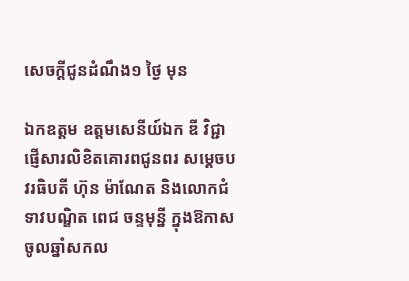សេចក្ដីជូនដំណឹង១ ថ្ងៃ មុន

ឯកឧត្តម ឧត្តមសេនីយ៍ឯក ឌី វិជ្ជា ផ្ញើសារលិខិតគោរពជូនពរ សម្ដេចបវរធិបតី ហ៊ុន ម៉ាណែត និងលោកជំទាវបណ្ឌិត ពេជ ចន្ទមុន្នី ក្នុងឱកាសចូលឆ្នាំសកល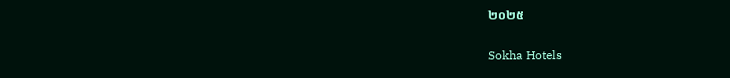២០២៥

Sokha Hotels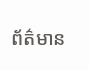ព័ត៌មាន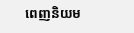ពេញនិយម